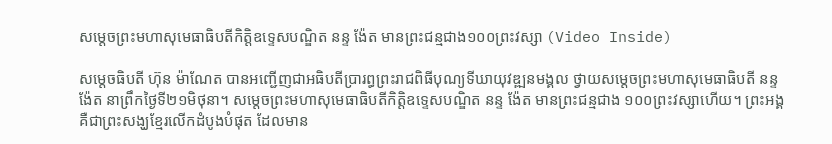សម្តេចព្រះមហាសុមេធាធិបតីកិត្តិឧទ្ទេសបណ្ឌិត នន្ទ ង៉ែត មានព្រះជន្មជាង១០០ព្រះវស្សា (Video Inside)

សម្តេចធិបតី ហ៊ុន ម៉ាណែត បានអញ្ជើញជាអធិបតីប្រារព្ធព្រះរាជពិធីបុណ្យទីឃាយុវឌ្ឍនមង្គល ថ្វាយសម្តេចព្រះមហាសុមេធាធិបតី នន្ទ ង៉ែត នាព្រឹកថ្ងៃទី២១មិថុនា។ សម្តេចព្រះមហាសុមេធាធិបតីកិត្តិឧទ្ទេសបណ្ឌិត នន្ទ ង៉ែត មានព្រះជន្មជាង ១០០ព្រះវស្សាហើយ។ ព្រះអង្គគឺជាព្រះសង្ឃខ្មែរលើកដំបូងបំផុត ដែលមាន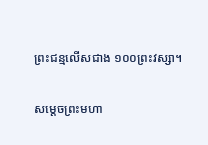ព្រះជន្មលើសជាង ១០០ព្រះវស្សា។

សម្តេចព្រះមហា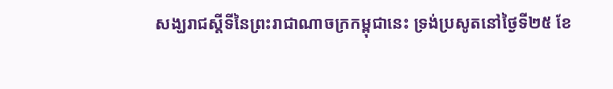សង្ឃរាជស្តីទីនៃព្រះរាជាណាចក្រកម្ពុជានេះ ទ្រង់ប្រសូតនៅថ្ងៃទី២៥ ខែ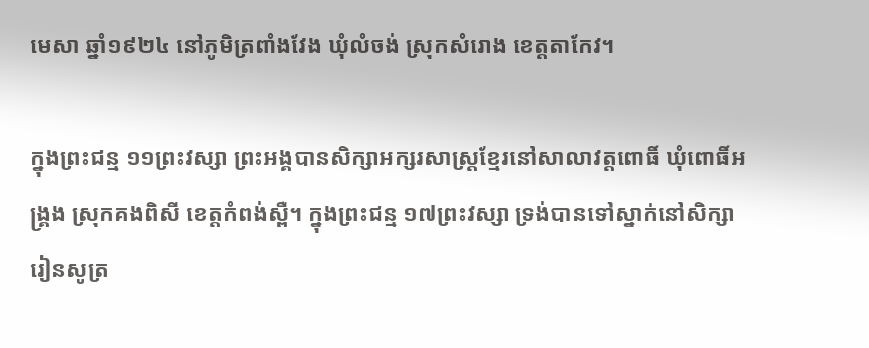មេសា ឆ្នាំ១៩២៤ នៅភូមិត្រពាំងវែង ឃុំលំចង់ ស្រុកសំរោង ខេត្តតាកែវ។

ក្នុងព្រះជន្ម ១១ព្រះវស្សា ព្រះអង្គបានសិក្សាអក្សរសាស្រ្តខ្មែរនៅសាលាវត្តពោធិ៍ ឃុំពោធិ៍អង្រ្គង ស្រុកគងពិសី ខេត្តកំពង់ស្ពឺ។ ក្នុងព្រះជន្ម ១៧ព្រះវស្សា ទ្រង់បានទៅស្នាក់នៅសិក្សា រៀនសូត្រ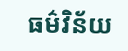ធម៌វិន័យ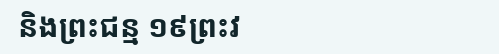និងព្រះជន្ម ១៩ព្រះវ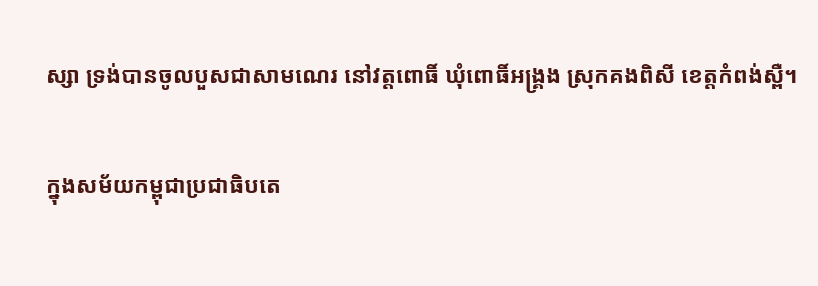ស្សា ទ្រង់បានចូលបួសជាសាមណេរ នៅវត្តពោធិ៍ ឃុំពោធិ៍អង្រ្គង ស្រុកគងពិសី ខេត្តកំពង់ស្ពឺ។

ក្នុងសម័យកម្ពុជាប្រជាធិបតេ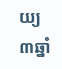យ្យ ៣ឆ្នាំ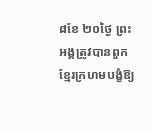៨ខែ ២០ថ្ងៃ ព្រះអង្គត្រូវបានពួកខ្មែរក្រហមបង្ខំឱ្យ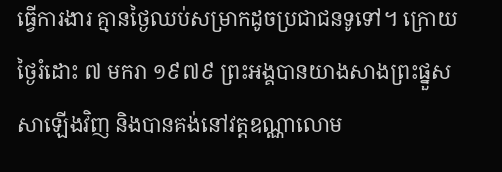ធ្វើការងារ គ្មានថ្ងៃឈប់សម្រាកដូចប្រជាជនទូទៅ។ ក្រោយថ្ងៃរំដោះ ៧ មករា ១៩៧៩ ព្រះអង្គបានយាងសាងព្រះផ្នួសសាឡើងវិញ និងបានគង់នៅវត្តឧណ្ណាលោម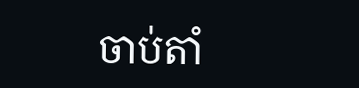ចាប់តាំ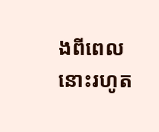ងពីពេលនោះរហូត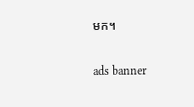មក។

ads banner